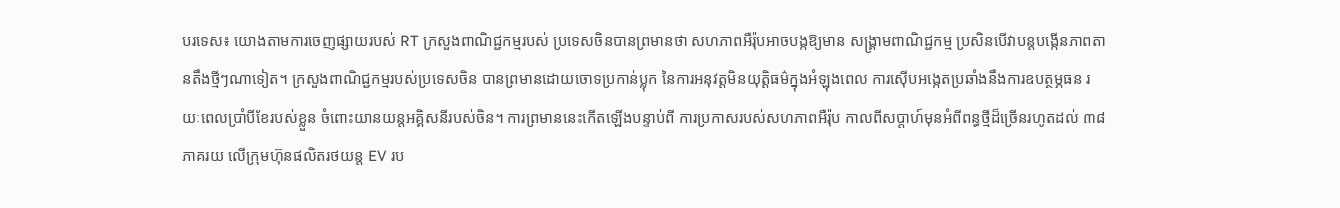បរទេស៖ យោងតាមការចេញផ្សាយរបស់ RT ក្រសួងពាណិជ្ជកម្មរបស់ ប្រទេសចិនបានព្រមានថា សហភាពអឺរ៉ុបអាចបង្កឱ្យមាន សង្គ្រាមពាណិជ្ជកម្ម ប្រសិនបើវាបន្តបង្កើនភាពតានតឹងថ្មីៗណាទៀត។ ក្រសួងពាណិជ្ជកម្មរបស់ប្រទេសចិន បានព្រមានដោយចោទប្រកាន់ប្លុក នៃការអនុវត្តមិនយុត្តិធម៌ក្នុងអំឡុងពេល ការស៊ើបអង្កេតប្រឆាំងនឹងការឧបត្ថម្ភធន រយៈពេលប្រាំបីខែរបស់ខ្លួន ចំពោះយានយន្តអគ្គិសនីរបស់ចិន។ ការព្រមាននេះកើតឡើងបន្ទាប់ពី ការប្រកាសរបស់សហភាពអឺរ៉ុប កាលពីសប្តាហ៍មុនអំពីពន្ធថ្មីដ៏ច្រើនរហូតដល់ ៣៨ភាគរយ លើក្រុមហ៊ុនផលិតរថយន្ត EV រប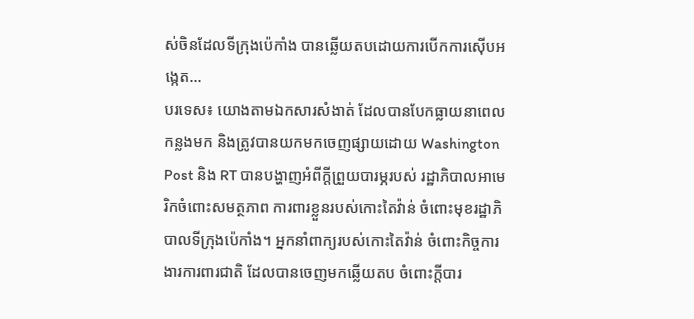ស់ចិនដែលទីក្រុងប៉េកាំង បានឆ្លើយតបដោយការបើកការស៊ើបអង្កេត...
បរទេស៖ យោងតាមឯកសារសំងាត់ ដែលបានបែកធ្លាយនាពេលកន្លងមក និងត្រូវបានយកមកចេញផ្សាយដោយ Washington Post និង RT បានបង្ហាញអំពីក្តីព្រួយបារម្ភរបស់ រដ្ឋាភិបាលអាមេរិកចំពោះសមត្ថភាព ការពារខ្លួនរបស់កោះតៃវ៉ាន់ ចំពោះមុខរដ្ឋាភិបាលទីក្រុងប៉េកាំង។ អ្នកនាំពាក្យរបស់កោះតៃវ៉ាន់ ចំពោះកិច្ចការងារការពារជាតិ ដែលបានចេញមកឆ្លើយតប ចំពោះក្តីបារ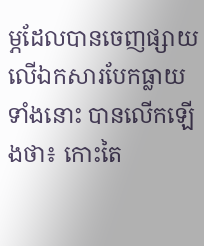ម្ភដែលបានចេញផ្សាយ លើឯកសារបែកធ្លាយទាំងនោះ បានលើកឡើងថា៖ កោះតៃ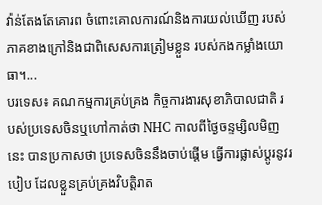វ៉ាន់តែងតែគោរព ចំពោះគោលការណ៍និងការយល់ឃើញ របស់ភាគខាងក្រៅនិងជាពិសេសការត្រៀមខ្លួន របស់កងកម្លាំងយោធា។...
បរទេស៖ គណកម្មការគ្រប់គ្រង កិច្ចការងារសុខាភិបាលជាតិ របស់ប្រទេសចិនឬហៅកាត់ថា NHC កាលពីថ្ងៃចន្ទម្សិលមិញនេះ បានប្រកាសថា ប្រទេសចិននឹងចាប់ផ្តើម ធ្វើការផ្លាស់ប្តូរនូវរបៀប ដែលខ្លួនគ្រប់គ្រងវិបត្តិរាត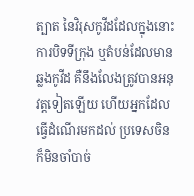ត្បាត នៃវិរុសកូវីដដែលក្នុងនោះការបិទទីក្រុង ឬតំបន់ដែលមានឆ្លងកូវីដ គឺនឹងលែងត្រូវបានអនុវត្តទៀតឡើយ ហើយអ្នកដែលធ្វើដំណើរមកដល់ ប្រទេសចិនក៏មិនចាំបាច់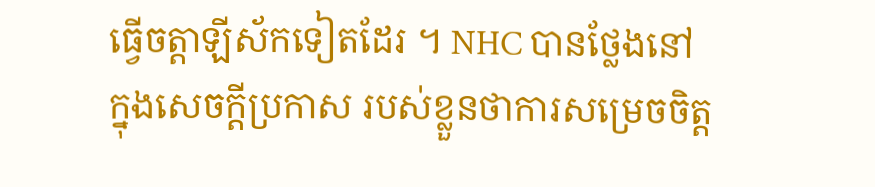ធ្វើចត្តាឡីស័កទៀតដែរ ។ NHC បានថ្លែងនៅក្នុងសេចក្តីប្រកាស របស់ខ្លួនថាការសម្រេចចិត្ត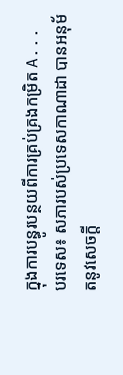ក្នុងការបន្ធូរបន្ថយពីការគ្រប់គ្រងកម្រិត A...
បរទេស៖ សភារបស់ប្រទេសកាណាដា បានអនុម័តនូវសេចក្តី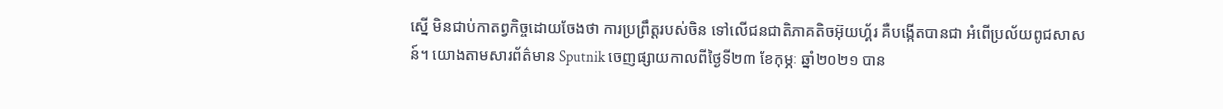ស្នើ មិនជាប់កាតព្វកិច្ចដោយចែងថា ការប្រព្រឹត្តរបស់ចិន ទៅលើជនជាតិភាគតិចអ៊ុយហ្គ័រ គឺបង្កើតបានជា អំពើប្រល័យពូជសាសន៍។ យោងតាមសារព័ត៌មាន Sputnik ចេញផ្សាយកាលពីថ្ងៃទី២៣ ខែកុម្ភៈ ឆ្នាំ២០២១ បាន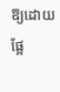ឱ្យដោយផ្អែ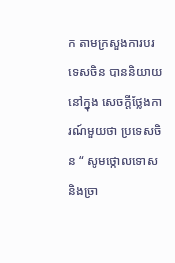ក តាមក្រសួងការបរទេសចិន បាននិយាយនៅក្នុង សេចក្តីថ្លែងការណ៍មួយថា ប្រទេសចិន “ សូមថ្កោលទោសនិងច្រា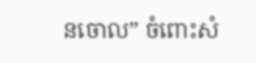នចោល” ចំពោះសំ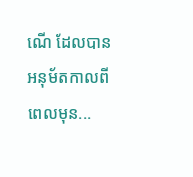ណើ ដែលបានអនុម័តកាលពីពេលមុន...